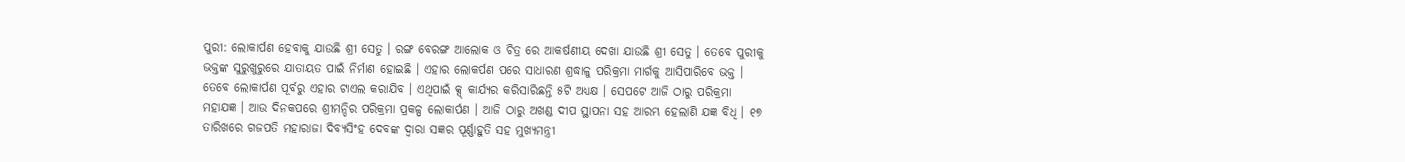ପୁରୀ: ଲୋକାର୍ପଣ ହେବାକୁ ଯାଉଛି ଶ୍ରୀ ସେତୁ । ରଙ୍ଗ ବେରଙ୍ଗ ଆଲୋକ ଓ ଚିତ୍ର ରେ ଆକର୍ଷଣୀୟ ଦେଖା ଯାଉଛି ଶ୍ରୀ ସେତୁ । ତେବେ ପୁରୀକୁ ଭକ୍ତଙ୍କ ସୁରୁଖୁରୁରେ ଯାତାୟତ ପାଇଁ ନିର୍ମାଣ ହୋଇଛି । ଏହାର ଲୋକର୍ପଣ ପରେ ସାଧାରଣ ଶ୍ରଦ୍ଧାଳୁ ପରିକ୍ରମା ମାର୍ଗକୁ ଆସିପାରିବେ ଭକ୍ତ । ତେବେ ଲୋକାର୍ପଣ ପୂର୍ବରୁ ଏହାର ଟାଏଲ କରାଯିବ । ଏଥିପାଇଁ କ୍ସ୍ କାର୍ଯ୍ୟର କରିସାରିଛନ୍ତି ୫ଟି ଅଧ୍ୟକ୍ଷ । ସେପଟେ ଆଜି ଠାରୁ ପରିକ୍ରମା ମହାଯଜ୍ଞ । ଆଉ ଦିନକପରେ ଶ୍ରୀମନ୍ଦିର ପରିକ୍ରମା ପ୍ରକଳ୍ପ ଲୋକାର୍ପଣ । ଆଜି ଠାରୁ ଅଖଣ୍ଡ ଦୀପ ସ୍ଥାପନା ସହ ଆରମ୍ଭ ହେଲାଣି ଯଜ୍ଞ ବିଧି । ୧୭ ତାରିଖରେ ଗଜପତି ମହାରାଜା ଦିବ୍ୟସିଂହ ଦେବଙ୍କ ଦ୍ୱାରା ସଜ୍ଞର ପୂର୍ଣ୍ଣାହୁତି ସହ ମୁଖ୍ୟମନ୍ତ୍ରୀ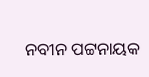ନବୀନ ପଟ୍ଟନାୟକ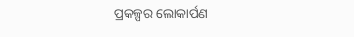ପ୍ରକଳ୍ପର ଲୋକାର୍ପଣ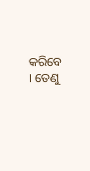କରିବେ । ତେଣୁ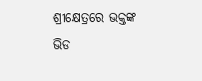ଶ୍ରୀକ୍ଷେତ୍ରରେ ଭକ୍ତଙ୍କ ଭିଡ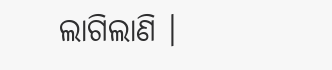ଲାଗିଲାଣି ।